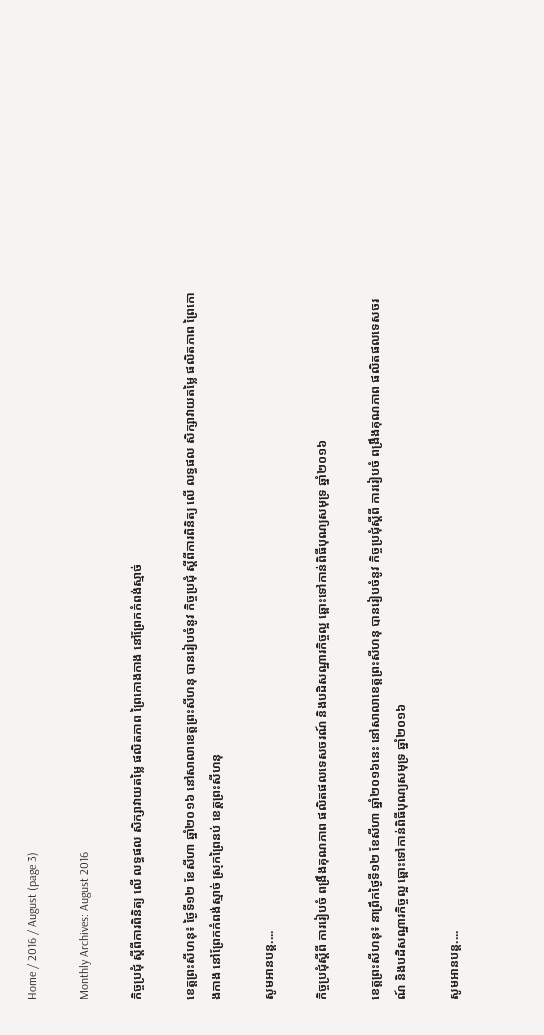Home / 2016 / August (page 3)

Monthly Archives: August 2016

កិច្ចប្រជុំ ស្តីពីការពិនិត្យ លើ លទ្ធផល សិក្សាវាយតម្លៃ ផលិតភាព ព្រៃកោងកាង នៅព្រែកកំពង់ស្មាច់

ខេត្តព្រះសីហនុ៖ ថ្ងៃទី១២ ខែសីហា ឆ្នាំ២០១៦ នៅសាលាខេត្តព្រះសីហនុ បានរៀបចំនូវ កិច្ចប្រជុំ ស្តីពីការពិនិត្យ លើ លទ្ធផល សិក្សាវាយតម្លៃ ផលិតភាព ព្រៃកោងកាង នៅព្រែកកំពង់ស្មាច់ ស្រុកព្រៃនប់ ខេត្តព្រះសីហនុ

សូមអានបន្ត....

កិច្ចប្រជុំស្តីពី ការរៀបចំ ពង្រឹងគុណភាព ផលិតផលទេសចរណ៍ និងបដិសណ្ឋារកិច្ចល្អ ឆ្ពោះទៅកាន់ពិធីបុណ្យសមុទ្រ ឆ្នាំ២០១៦

ខេត្តព្រះសីហនុ៖ នាព្រឹកថ្ងៃទី១២ ខែសីហា ឆ្នាំ២០១៦នេះ នៅសាលាខេត្តព្រះសីហនុ បានរៀបចំនូវ កិច្ចប្រជុំស្តីពី ការរៀបចំ ពង្រឹងគុណភាព ផលិតផលទេសចរណ៍ និងបដិសណ្ឋារកិច្ចល្អ ឆ្ពោះទៅកាន់ពិធីបុណ្យសមុទ្រ ឆ្នាំ២០១៦

សូមអានបន្ត....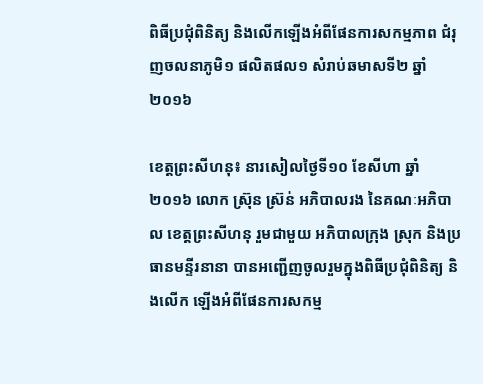ពិធីប្រជុំពិនិត្យ និងលើកឡើងអំពីផែនការសកម្មភាព ជំរុញចលនាភូមិ១ ផលិតផល១ សំរាប់ឆមាសទី២ ឆ្នាំ២០១៦

ខេត្តព្រះសីហនុ៖ នារសៀលថ្ងៃទី១០ ខែសីហា ឆ្នាំ២០១៦ លោក ស្រ៊ុន ស្រ៊ន់ អភិបាលរង នៃគណៈអភិបាល ខេត្តព្រះសីហនុ រួមជាមួយ អភិបាលក្រុង ស្រុក និងប្រធានមន្ទីរនានា បានអញ្ជើញចូលរួមក្នុងពិធីប្រជុំពិនិត្យ និងលើក ឡើងអំពីផែនការសកម្ម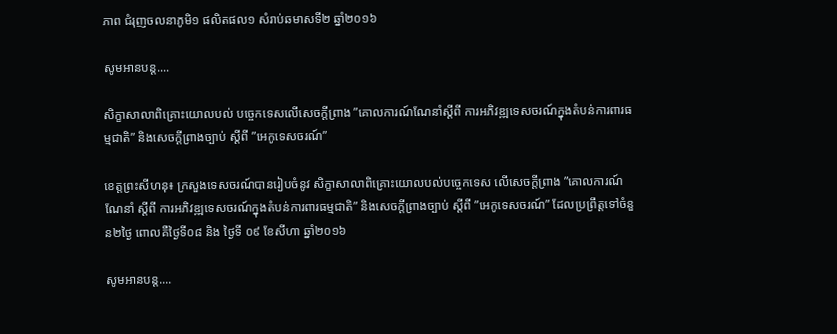ភាព ជំរុញចលនាភូមិ១ ផលិតផល១ សំរាប់ឆមាសទី២ ឆ្នាំ២០១៦

សូមអានបន្ត....

សិក្ខាសាលាពិគ្រោះយោលបល់ បច្ចេកទេសលើសេចក្តីព្រាង ”គោលការណ៍ណែនាំស្តីពី ការអភិវឌ្ឍទេសចរណ៍ក្នុងតំបន់ការពារធម្មជាតិ” និងសេចក្តីព្រាងច្បាប់ ស្តីពី ”អេកូទេសចរណ៍”

ខេត្តព្រះសីហនុ៖ ក្រសួងទេសចរណ៍បានរៀបចំនូវ សិក្ខាសាលាពិគ្រោះយោលបល់បច្ចេកទេស លើសេចក្តីព្រាង ”គោលការណ៍ណែនាំ ស្តីពី ការអភិវឌ្ឍទេសចរណ៍ក្នុងតំបន់ការពារធម្មជាតិ” និងសេចក្តីព្រាងច្បាប់ ស្តីពី ”អេកូទេសចរណ៍” ដែលប្រព្រឹត្តទៅចំនួន២ថ្ងៃ ពោលគឺថ្ងៃទី០៨ និង ថ្ងៃទី ០៩ ខែសីហា ឆ្នាំ២០១៦

សូមអានបន្ត....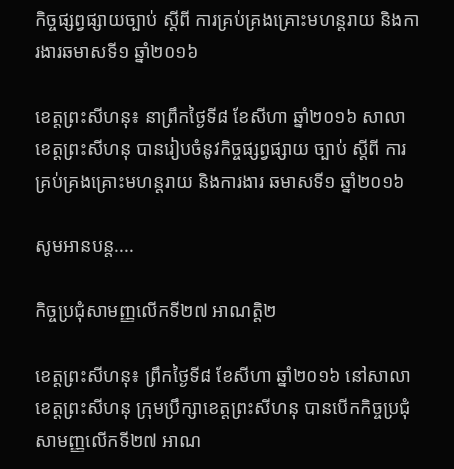កិច្ចផ្សព្វផ្សាយច្បាប់ ស្តីពី ការគ្រប់គ្រងគ្រោះមហន្តរាយ និងការងារឆមាសទី១ ឆ្នាំ២០១៦

ខេត្តព្រះសីហនុ៖ នាព្រឹកថ្ងៃទី៨ ខែសីហា ឆ្នាំ២០១៦ សាលាខេត្តព្រះសីហនុ បានរៀបចំនូវកិច្ចផ្សព្វផ្សាយ ច្បាប់ ស្តីពី ការគ្រប់គ្រងគ្រោះមហន្តរាយ និងការងារ ឆមាសទី១ ឆ្នាំ២០១៦

សូមអានបន្ត....

កិច្ចប្រជុំសាមញ្ញលើកទី២៧ អាណត្តិ២

ខេត្តព្រះសីហនុ៖ ព្រឹកថ្ងៃទី៨ ខែសីហា ឆ្នាំ២០១៦ នៅសាលាខេត្តព្រះសីហនុ ក្រុមប្រឹក្សាខេត្តព្រះសីហនុ បានបើកកិច្ចប្រជុំសាមញ្ញលើកទី២៧ អាណ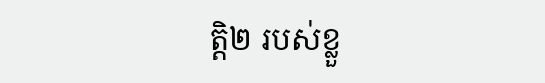ត្តិ២ របស់ខ្លួ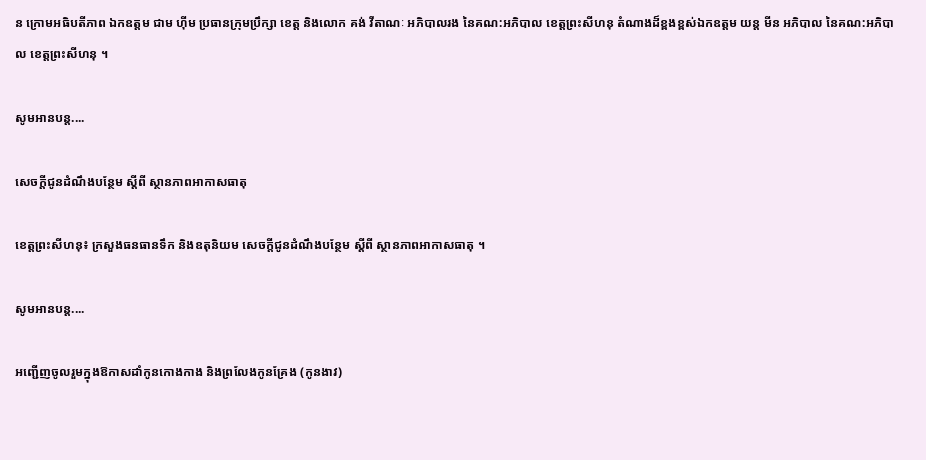ន ក្រោមអធិបតីភាព ឯកឧត្តម ជាម ហុីម ប្រធានក្រុមប្រឹក្សា ខេត្ត និងលោក គង់ វីតាណៈ អភិបាលរង នៃគណ:អភិបាល ខេត្តព្រះសីហនុ តំណាងដ៏ខ្ពងខ្ពស់ឯកឧត្តម យន្ត មីន អភិបាល នៃគណ:អភិបាល ខេត្តព្រះសីហនុ ។

សូមអានបន្ត....

សេចក្ដីជូនដំណឹងបន្ថែម ស្ដីពី ស្ថានភាពអាកាសធាតុ

ខេត្តព្រះសីហនុ៖ ក្រសួងធនធានទឹក និងឧតុនិយម សេចក្ដីជូនដំណឹងបន្ថែម ស្ដីពី ស្ថានភាពអាកាសធាតុ ។

សូមអានបន្ត....

អញ្ជើញចូលរួមក្នុងឱកាសដាំកូនកោងកាង និងព្រលែងកូនគ្រែង (កូនងាវ)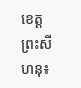ខេត្តព្រះសីហនុ៖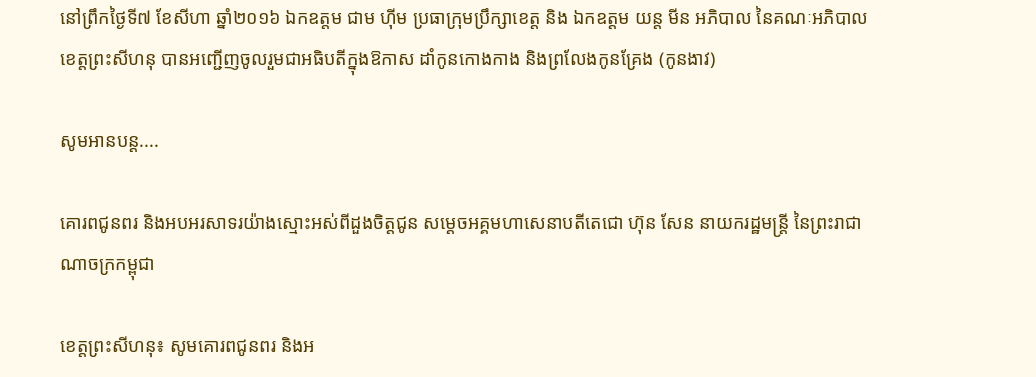នៅព្រឹកថ្ងៃទី៧ ខែសីហា ឆ្នាំ២០១៦ ឯកឧត្តម ជាម ហុីម ប្រធាក្រុមប្រឹក្សាខេត្ត និង ឯកឧត្តម យន្ត មីន អភិបាល នៃគណៈអភិបាលខេត្តព្រះសីហនុ បានអញ្ជើញចូលរួមជាអធិបតីក្នុងឱកាស ដាំកូនកោងកាង និងព្រលែងកូនគ្រែង (កូនងាវ)

សូមអានបន្ត....

គោរពជូនពរ និងអបអរសាទរយ៉ាងស្មោះអស់ពីដួងចិត្តជូន សម្ដេចអគ្គមហាសេនាបតីតេជោ ហ៊ុន សែន នាយករដ្ឋមន្ត្រី នៃព្រះរាជាណាចក្រកម្ពុជា

ខេត្តព្រះសីហនុ៖ សូមគោរពជូនពរ និងអ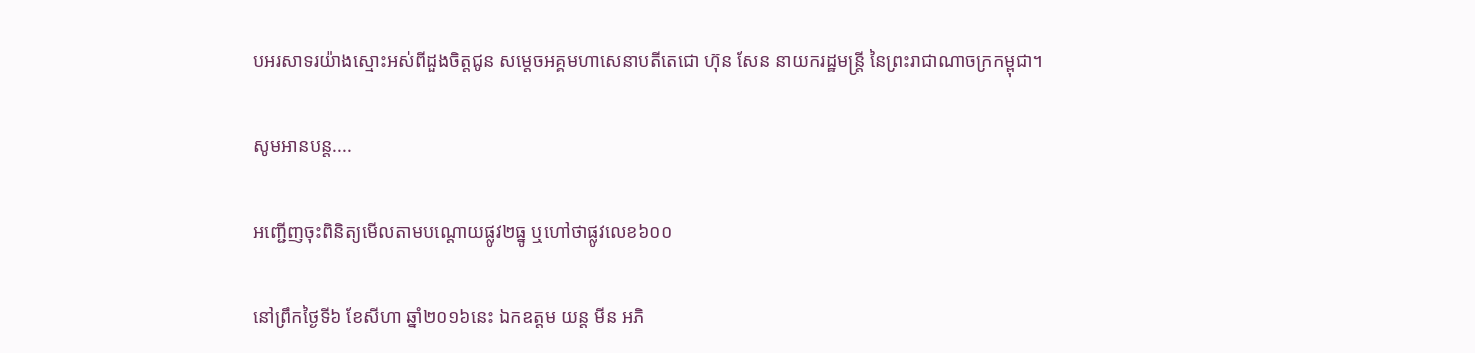បអរសាទរយ៉ាងស្មោះអស់ពីដួងចិត្តជូន សម្ដេចអគ្គមហាសេនាបតីតេជោ ហ៊ុន សែន នាយករដ្ឋមន្ត្រី នៃព្រះរាជាណាចក្រកម្ពុជា។

សូមអានបន្ត....

អញ្ជើញចុះពិនិត្យមើលតាមបណ្តោយផ្លូវ២ធ្នូ ឬហៅថាផ្លូវលេខ៦០០

នៅព្រឹកថ្ងៃទី៦ ខែសីហា ឆ្នាំ២០១៦នេះ ឯកឧត្តម យន្ត មីន អភិ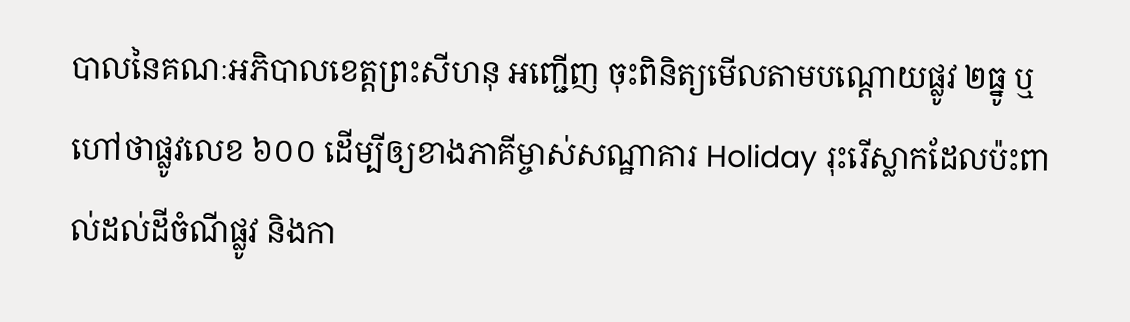បាលនៃគណៈអភិបាលខេត្តព្រះសីហនុ អញ្ជើញ ចុះពិនិត្យមើលតាមបណ្តោយផ្លូវ ២ធ្នូ ឬហៅថាផ្លូវលេខ ៦០០ ដើម្បីឲ្យខាងភាគីម្ចាស់សណ្ឋាគារ Holiday រុះរើស្លាកដែលប៉ះពាល់ដល់ដីចំណីផ្លូវ និងកា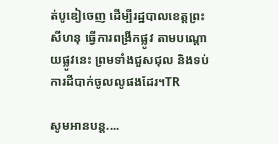ត់បូឌៀចេញ ដើម្បីរដ្ឋបាលខេត្តព្រះសីហនុ ធ្វើការពង្រីកផ្លូវ តាមបណ្តោយផ្លូវនេះ ព្រមទាំងជួសជុល និងទប់ការដីបាក់ចូលលូផងដែរ។TR

សូមអានបន្ត....